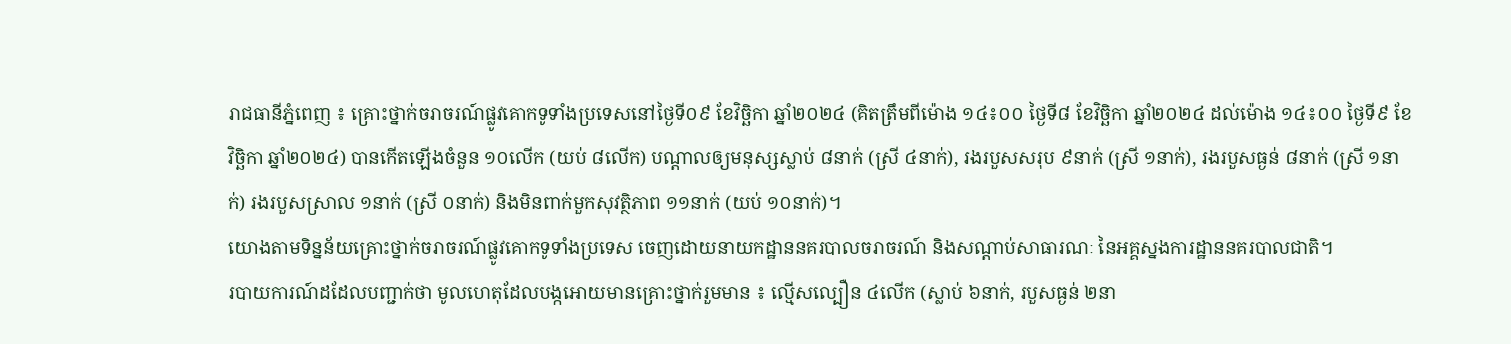រាជធានីភ្នំពេញ ៖ គ្រោះថ្នាក់ចរាចរណ៍ផ្លូវគោកទូទាំងប្រទេសនៅថ្ងៃទី០៩ ខែវិច្ឆិកា ឆ្នាំ២០២៤ (គិតត្រឹមពីម៉ោង ១៤៖០០ ថ្ងៃទី៨ ខែវិច្ឆិកា ឆ្នាំ២០២៤ ដល់ម៉ោង ១៤៖០០ ថ្ងៃទី៩ ខែវិច្ឆិកា ឆ្នាំ២០២៤) បានកើតឡើងចំនួន ១០លើក (យប់ ៨លើក) បណ្តាលឲ្យមនុស្សស្លាប់ ៨នាក់ (ស្រី ៤នាក់), រងរបួសសរុប ៩នាក់ (ស្រី ១នាក់), រងរបួសធ្ងន់ ៨នាក់ (ស្រី ១នាក់) រងរបួសស្រាល ១នាក់ (ស្រី ០នាក់) និងមិនពាក់មួកសុវត្ថិភាព ១១នាក់ (យប់ ១០នាក់)។
យោងតាមទិន្នន័យគ្រោះថ្នាក់ចរាចរណ៍ផ្លូវគោកទូទាំងប្រទេស ចេញដោយនាយកដ្ឋាននគរបាលចរាចរណ៍ និងសណ្តាប់សាធារណៈ នៃអគ្គស្នងការដ្ឋាននគរបាលជាតិ។
របាយការណ៍ដដែលបញ្ជាក់ថា មូលហេតុដែលបង្កអោយមានគ្រោះថ្នាក់រួមមាន ៖ ល្មើសល្បឿន ៤លើក (ស្លាប់ ៦នាក់, របួសធ្ងន់ ២នា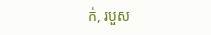ក់, របួស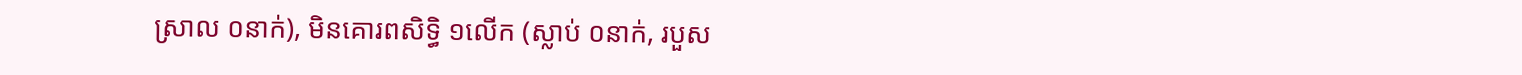ស្រាល ០នាក់), មិនគោរពសិទ្ធិ ១លើក (ស្លាប់ ០នាក់, របួស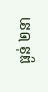ធ្ងន់ ២នា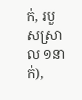ក់, របួសស្រាល ១នាក់),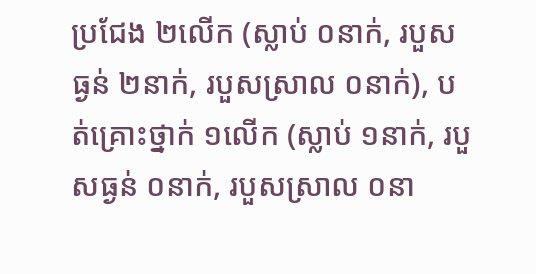ប្រជែង ២លើក (ស្លាប់ ០នាក់, របួសធ្ងន់ ២នាក់, របួសស្រាល ០នាក់), បត់គ្រោះថ្នាក់ ១លើក (ស្លាប់ ១នាក់, របួសធ្ងន់ ០នាក់, របួសស្រាល ០នា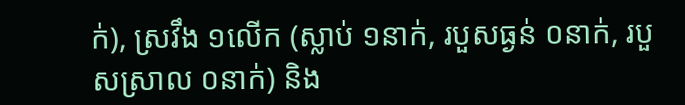ក់), ស្រវឹង ១លើក (ស្លាប់ ១នាក់, របួសធ្ងន់ ០នាក់, របួសស្រាល ០នាក់) និង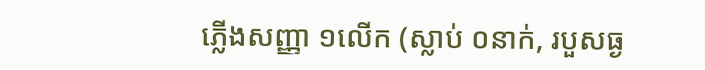ភ្លើងសញ្ញា ១លើក (ស្លាប់ ០នាក់, របួសធ្ង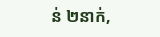ន់ ២នាក់,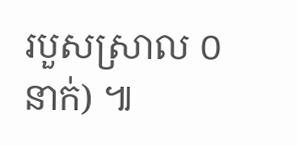របួសស្រាល ០នាក់) ៕